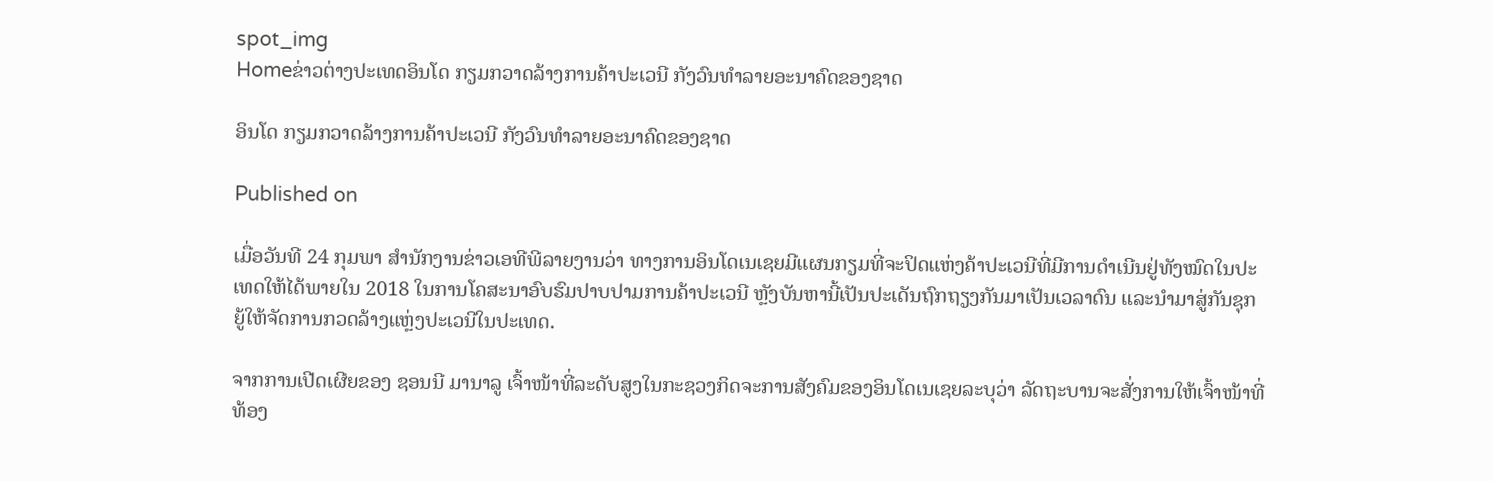spot_img
Homeຂ່າວຕ່າງປະເທດອິນໂດ ກຽມກວາດລ້າງການຄ້າປະເວນີ ກັງວົນທຳລາຍອະນາຄົດຂອງຊາດ

ອິນໂດ ກຽມກວາດລ້າງການຄ້າປະເວນີ ກັງວົນທຳລາຍອະນາຄົດຂອງຊາດ

Published on

ເມື່ອວັນທີ 24 ກຸມພາ ສຳນັກງານຂ່າວເອທີພີລາຍງານວ່າ ທາງການອິນໂດເນເຊຍມີແຜນກຽມທີ່ຈະປິດແຫ່ງຄ້າປະເວນີທີ່ມີການດຳເນີນຢູ່ທັງໝົດໃນປະເທດໃຫ້ໄດ້ພາຍໃນ 2018 ໃນການໂຄສະນາອົບຮົມປາບປາມການຄ້າປະເວນີ ຫຼັງບັນຫານີ້ເປັນປະເດັນຖົກຖຽງກັນມາເປັນເວລາດົນ ແລະນຳມາສູ່ກັນຊຸກຍູ້ໃຫ້ຈັດການກວດລ້າງແຫຼ່ງປະເວນີໃນປະເທດ.

ຈາກການເປີດເຜີຍຂອງ ຊອນນີ ມານາລູ ເຈົ້າໜ້າທີ່ລະດັບສູງໃນກະຊວງກິດຈະການສັງຄົມຂອງອິນໂດເນເຊຍລະບຸວ່າ ລັດຖະບານຈະສັ່ງການໃຫ້ເຈົ້າໜ້າທີ່ທ້ອງ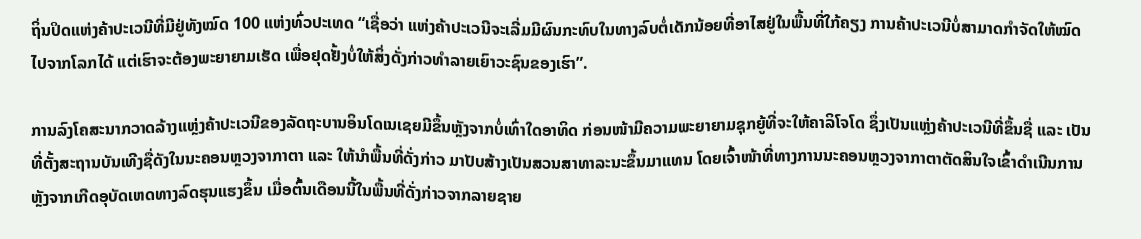ຖິ່ນປິດແຫ່ງຄ້າປະເວນີທີ່ມີຢູ່ທັງໝົດ 100 ແຫ່ງທົ່ວປະເທດ “ເຊື່ອວ່າ ແຫ່ງຄ້າປະເວນີຈະເລີ່ມມີຜົນກະທົບໃນທາງລົບຕໍ່ເດັກນ້ອຍທີ່ອາໄສຢູ່ໃນພື້ນທີ່ໃກ້ຄຽງ ການຄ້າປະເວນີບໍ່ສາມາດກຳຈັດໃຫ້ໝົດໄປຈາກໂລກໄດ້ ແຕ່ເຮົາຈະຕ້ອງພະຍາຍາມເຮັດ ເພື່ອຢຸດຢັ້ງບໍ່ໃຫ້ສິ່ງດັ່ງກ່າວທຳລາຍເຍົາວະຊົນຂອງເຮົາ”.

ການລົງໂຄສະນາກວາດລ້າງແຫຼ່ງຄ້າປະເວນີຂອງລັດຖະບານອິນໂດເນເຊຍມີຂຶ້ນຫຼັງຈາກບໍ່ເທົ່າໃດອາທິດ ກ່ອນໜ້າມີຄວາມພະຍາຍາມຊຸກຍູ້ທີ່ຈະໃຫ້ຄາລິໂຈໂດ ຊຶ່ງເປັນແຫຼ່ງຄ້າປະເວນີທີ່ຂຶ້ນຊື່ ແລະ ເປັນທີ່ຕັ້ງສະຖານບັນເທີງຊື່ດັງໃນນະຄອນຫຼວງຈາກາຕາ ແລະ ໃຫ້ນຳພື້ນທີ່ດັ່ງກ່າວ ມາປັບສ້າງເປັນສວນສາທາລະນະຂຶ້ນມາແທນ ໂດຍເຈົ້າໜ້າທີ່ທາງການນະຄອນຫຼວງຈາກາຕາຕັດສິນໃຈເຂົ້າດຳເນີນການ ຫຼັງຈາກເກີດອຸບັດເຫດທາງລົດຮຸນແຮງຂຶ້ນ ເມື່ອຕົ້ນເດືອນນີ້ໃນພື້ນທີ່ດັ່ງກ່າວຈາກລາຍຊາຍ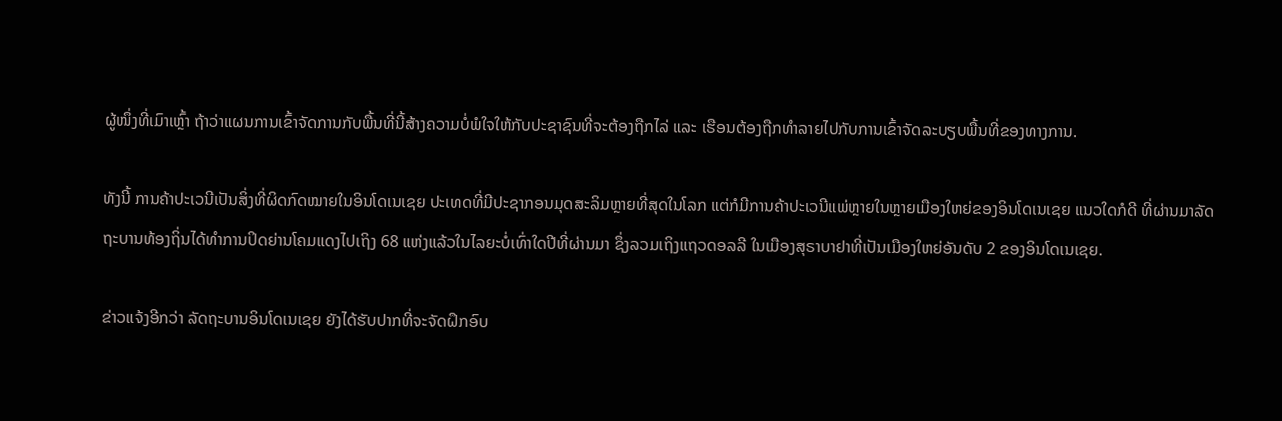ຜູ້ໜຶ່ງທີ່ເມົາເຫຼົ້າ ຖ້າວ່າແຜນການເຂົ້າຈັດການກັບພື້ນທີ່ນີ້ສ້າງຄວາມບໍ່ພໍໃຈໃຫ້ກັບປະຊາຊົນທີ່ຈະຕ້ອງຖືກໄລ່ ແລະ ເຮືອນຕ້ອງຖືກທຳລາຍໄປກັບການເຂົ້າຈັດລະບຽບພື້ນທີ່ຂອງທາງການ.

ທັງນີ້ ການຄ້າປະເວນີເປັນສິ່ງທີ່ຜິດກົດໝາຍໃນອິນໂດເນເຊຍ ປະເທດທີ່ມີປະຊາກອນມຸດສະລິມຫຼາຍທີ່ສຸດໃນໂລກ ແຕ່ກໍມີການຄ້າປະເວນີແພ່ຫຼາຍໃນຫຼາຍເມືອງໃຫຍ່ຂອງອິນໂດເນເຊຍ ແນວໃດກໍດີ ທີ່ຜ່ານມາລັດຖະບານທ້ອງຖິ່ນໄດ້ທຳການປິດຍ່ານໂຄມແດງໄປເຖິງ 68 ແຫ່ງແລ້ວໃນໄລຍະບໍ່ເທົ່າໃດປີທີ່ຜ່ານມາ ຊຶ່ງລວມເຖິງແຖວດອລລີ ໃນເມືອງສຸຣາບາຢາທີ່ເປັນເມືອງໃຫຍ່ອັນດັບ 2 ຂອງອິນໂດເນເຊຍ.

ຂ່າວແຈ້ງອີກວ່າ ລັດຖະບານອິນໂດເນເຊຍ ຍັງໄດ້ຮັບປາກທີ່ຈະຈັດຝຶກອົບ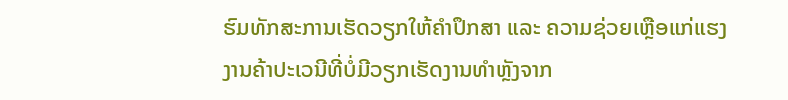ຮົມທັກສະການເຮັດວຽກໃຫ້ຄຳປຶກສາ ແລະ ຄວາມຊ່ວຍເຫຼືອແກ່ແຮງງານຄ້າປະເວນີທີ່ບໍ່ມີວຽກເຮັດງານທຳຫຼັງຈາກ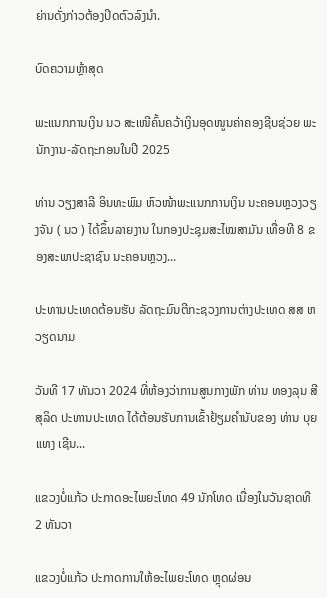ຍ່ານດັ່ງກ່າວຕ້ອງປິດຕົວລົງນຳ.

ບົດຄວາມຫຼ້າສຸດ

ພະແນກການເງິນ ນວ ສະເໜີຄົ້ນຄວ້າເງິນອຸດໜູນຄ່າຄອງຊີບຊ່ວຍ ພະນັກງານ-ລັດຖະກອນໃນປີ 2025

ທ່ານ ວຽງສາລີ ອິນທະພົມ ຫົວໜ້າພະແນກການເງິນ ນະຄອນຫຼວງວຽງຈັນ ( ນວ ) ໄດ້ຂຶ້ນລາຍງານ ໃນກອງປະຊຸມສະໄໝສາມັນ ເທື່ອທີ 8 ຂອງສະພາປະຊາຊົນ ນະຄອນຫຼວງ...

ປະທານປະເທດຕ້ອນຮັບ ລັດຖະມົນຕີກະຊວງການຕ່າງປະເທດ ສສ ຫວຽດນາມ

ວັນທີ 17 ທັນວາ 2024 ທີ່ຫ້ອງວ່າການສູນກາງພັກ ທ່ານ ທອງລຸນ ສີສຸລິດ ປະທານປະເທດ ໄດ້ຕ້ອນຮັບການເຂົ້າຢ້ຽມຄຳນັບຂອງ ທ່ານ ບຸຍ ແທງ ເຊີນ...

ແຂວງບໍ່ແກ້ວ ປະກາດອະໄພຍະໂທດ 49 ນັກໂທດ ເນື່ອງໃນວັນຊາດທີ 2 ທັນວາ

ແຂວງບໍ່ແກ້ວ ປະກາດການໃຫ້ອະໄພຍະໂທດ ຫຼຸດຜ່ອນ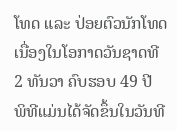ໂທດ ແລະ ປ່ອຍຕົວນັກໂທດ ເນື່ອງໃນໂອກາດວັນຊາດທີ 2 ທັນວາ ຄົບຮອບ 49 ປີ ພິທີແມ່ນໄດ້ຈັດຂຶ້ນໃນວັນທີ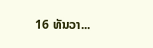16 ທັນວາ...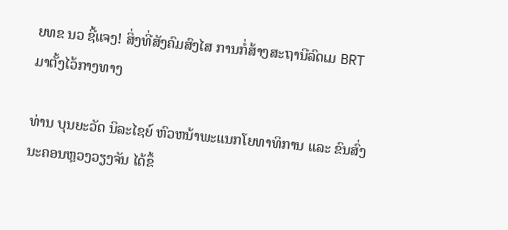ຍທຂ ນວ ຊີ້ແຈງ! ສິ່ງທີ່ສັງຄົມສົງໄສ ການກໍ່ສ້າງສະຖານີລົດເມ BRT ມາຕັ້ງໄວ້ກາງທາງ

ທ່ານ ບຸນຍະວັດ ນິລະໄຊຍ໌ ຫົວຫນ້າພະແນກໂຍທາທິການ ແລະ ຂົນສົ່ງ ນະຄອນຫຼວງວຽງຈັນ ໄດ້ຂຶ້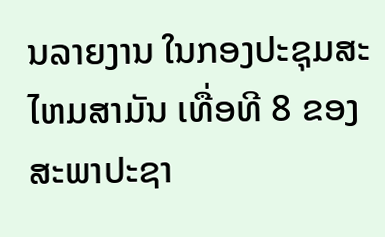ນລາຍງານ ໃນກອງປະຊຸມສະໄຫມສາມັນ ເທື່ອທີ 8 ຂອງສະພາປະຊາ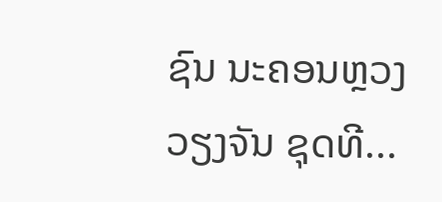ຊົນ ນະຄອນຫຼວງວຽງຈັນ ຊຸດທີ...